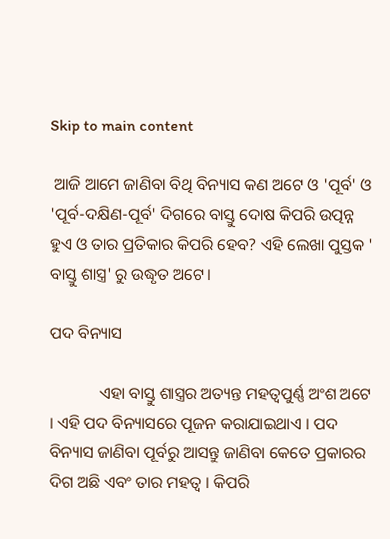Skip to main content

 ଆଜି ଆମେ ଜାଣିବା ବିଥି ବିନ୍ୟାସ କଣ ଅଟେ ଓ 'ପୂର୍ବ' ଓ 'ପୂର୍ବ-ଦକ୍ଷିଣ-ପୂର୍ବ' ଦିଗରେ ବାସ୍ତୁ ଦୋଷ କିପରି ଉତ୍ପନ୍ନ ହୁଏ ଓ ତାର ପ୍ରତିକାର କିପରି ହେବ? ଏହି ଲେଖା ପୁସ୍ତକ ' ବାସ୍ତୁ ଶାସ୍ତ୍ର' ରୁ ଉଦ୍ଧୃତ ଅଟେ।

ପଦ ବିନ୍ୟାସ

            ଏହା ବାସ୍ତୁ ଶାସ୍ତ୍ରର ଅତ୍ୟନ୍ତ ମହତ୍ୱପୁର୍ଣ୍ଣ ଅଂଶ ଅଟେ । ଏହି ପଦ ବିନ୍ୟାସରେ ପୂଜନ କରାଯାଇଥାଏ । ପଦ ବିନ୍ୟାସ ଜାଣିବା ପୂର୍ବରୁ ଆସନ୍ତୁ ଜାଣିବା କେତେ ପ୍ରକାରର ଦିଗ ଅଛି ଏବଂ ତାର ମହତ୍ୱ । କିପରି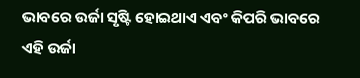ଭାବରେ ଉର୍ଜା ସୃଷ୍ଟି ହୋଇଥାଏ ଏବଂ କିପରି ଭାବରେ ଏହି ଉର୍ଜା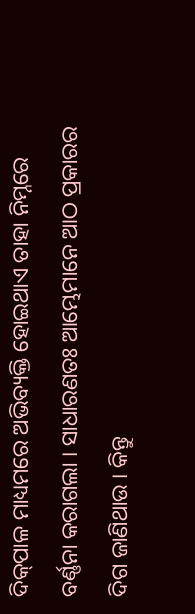ଦିକ୍‌ପାଳ ମାଧ୍ୟମରେ ଅଭିବ୍ୟକ୍ତି ହୋଇଥାଏ ତାହା ନିମ୍ନରେ ବର୍ଣ୍ଣନା କରାଗଲା । ସାଧାରଣତଃ ଆମ୍ଭେମାନେ ଆଠ ପ୍ରକାରର ଦିଗ ଜାଣିଥାଉ । କିନ୍ତୁ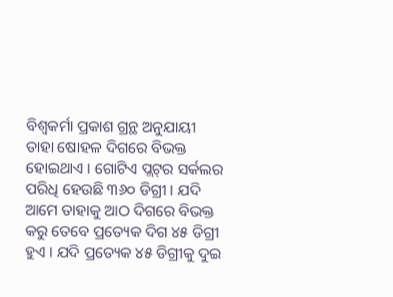ବିଶ୍ୱକର୍ମା ପ୍ରକାଶ ଗ୍ରନ୍ଥ ଅନୁଯାୟୀ ତାହା ଷୋହଳ ଦିଗରେ ବିଭକ୍ତ ହୋଇଥାଏ । ଗୋଟିଏ ପ୍ଲଟ୍‌ର ସର୍କଲର ପରିଧି ହେଉଛି ୩୬୦ ଡିଗ୍ରୀ । ଯଦି ଆମେ ତାହାକୁ ଆଠ ଦିଗରେ ବିଭକ୍ତ କରୁ ତେବେ ପ୍ରତ୍ୟେକ ଦିଗ ୪୫ ଡିଗ୍ରୀ ହୁଏ । ଯଦି ପ୍ରତ୍ୟେକ ୪୫ ଡିଗ୍ରୀକୁ ଦୁଇ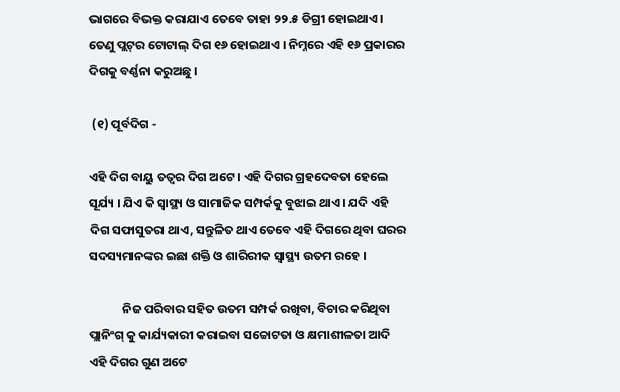ଭାଗରେ ବିଭକ୍ତ କରାଯାଏ ତେବେ ତାହା ୨୨.୫ ଡିଗ୍ରୀ ହୋଇଥାଏ । ତେଣୁ ପ୍ଲଟ୍‌ର ଟୋଟାଲ୍ ଦିଗ ୧୬ ହୋଇଥାଏ । ନିମ୍ନରେ ଏହି ୧୬ ପ୍ରକାରର ଦିଗକୁ ବର୍ଣ୍ଣନା କରୁଅଛୁ ।

 (୧) ପୂର୍ବଦିଗ -

ଏହି ଦିଗ ବାୟୁ ତତ୍ୱର ଦିଗ ଅଟେ । ଏହି ଦିଗର ଗ୍ରହଦେବତା ହେଲେ ସୂର୍ଯ୍ୟ । ଯିଏ କି ସ୍ୱାସ୍ଥ୍ୟ ଓ ସାମାଜିକ ସମ୍ପର୍କକୁ ବୁଝାଇ ଥାଏ । ଯଦି ଏହି ଦିଗ ସଫାସୁତରା ଥାଏ, ସନ୍ତୁଳିତ ଥାଏ ତେବେ ଏହି ଦିଗରେ ଥିବା ଘରର ସଦସ୍ୟମାନଙ୍କର ଇଛା ଶକ୍ତି ଓ ଶାରିରୀକ ସ୍ୱାସ୍ଥ୍ୟ ଉତମ ରହେ ।

            ନିଜ ପରିବାର ସହିତ ଉତମ ସମ୍ପର୍କ ରଖିବା, ବିଚାର କରିଥିବା ପ୍ଲାନିଂଗ୍ କୁ କାର୍ଯ୍ୟକାରୀ କରାଇବା ସଚ୍ଚୋଟତା ଓ କ୍ଷମାଶୀଳତା ଆଦି ଏହି ଦିଗର ଗୁଣ ଅଟେ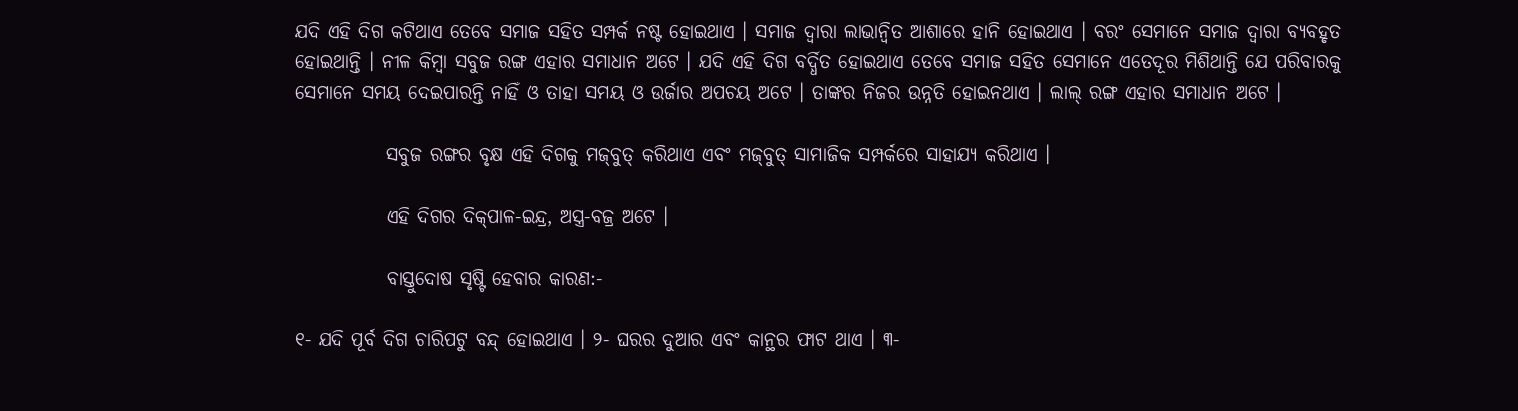ଯଦି ଏହି ଦିଗ କଟିଥାଏ ତେବେ ସମାଜ ସହିତ ସମ୍ପର୍କ ନଷ୍ଟ ହୋଇଥାଏ । ସମାଜ ଦ୍ୱାରା ଲାଭାନ୍ୱିତ ଆଶାରେ ହାନି ହୋଇଥାଏ । ବରଂ ସେମାନେ ସମାଜ ଦ୍ୱାରା ବ୍ୟବହୃତ ହୋଇଥାନ୍ତି । ନୀଳ କିମ୍ବା ସବୁଜ ରଙ୍ଗ ଏହାର ସମାଧାନ ଅଟେ । ଯଦି ଏହି ଦିଗ ବର୍ଦ୍ଧିତ ହୋଇଥାଏ ତେବେ ସମାଜ ସହିତ ସେମାନେ ଏତେଦୂର ମିଶିଥାନ୍ତି ଯେ ପରିବାରକୁ ସେମାନେ ସମୟ ଦେଇପାରନ୍ତି ନାହିଁ ଓ ତାହା ସମୟ ଓ ଉର୍ଜାର ଅପଚୟ ଅଟେ । ତାଙ୍କର ନିଜର ଉନ୍ନତି ହୋଇନଥାଏ । ଲାଲ୍ ରଙ୍ଗ ଏହାର ସମାଧାନ ଅଟେ ।

            ସବୁଜ ରଙ୍ଗର ବୃକ୍ଷ ଏହି ଦିଗକୁ ମଜ୍‌ବୁତ୍ କରିଥାଏ ଏବଂ ମଜ୍‌ବୁତ୍ ସାମାଜିକ ସମ୍ପର୍କରେ ସାହାଯ୍ୟ କରିଥାଏ ।

            ଏହି ଦିଗର ଦିକ୍‌ପାଳ-ଇନ୍ଦ୍ର, ଅସ୍ତ୍ର-ବଜ୍ର ଅଟେ ।

            ବାସ୍ତୁଦୋଷ ସୃଷ୍ଟି ହେବାର କାରଣ:-

୧- ଯଦି ପୂର୍ବ ଦିଗ ଚାରିପଟୁ ବନ୍ଦ୍ ହୋଇଥାଏ । ୨- ଘରର ଦୁଆର ଏବଂ କାନ୍ଥର ଫାଟ ଥାଏ । ୩-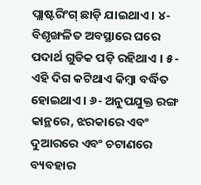ପ୍ଲାଷ୍ଟରିଂଗ୍ ଛାଡ଼ି ଯାଇଥାଏ । ୪- ବିଶୃଙ୍ଖଳିତ ଅବସ୍ଥାରେ ଘରେ ପଦାର୍ଥ ଗୁଡିକ ପଡ଼ି ରହିଥାଏ । ୫- ଏହି ଦିଗ କଟିଥାଏ କିମ୍ବା ବର୍ଦ୍ଧିତ ହୋଇଥାଏ । ୬- ଅନୁପଯୁକ୍ତ ରଙ୍ଗ କାନ୍ଥରେ, ଝରକାରେ ଏବଂ ଦୁଆରରେ ଏବଂ ଚଟାଣରେ ବ୍ୟବହାର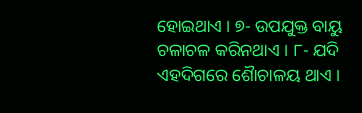ହୋଇଥାଏ । ୭- ଉପଯୁକ୍ତ ବାୟୁ ଚଳାଚଳ କରିନଥାଏ । ୮- ଯଦି ଏହଦିଗରେ ଶୈାଚାଳୟ ଥାଏ ।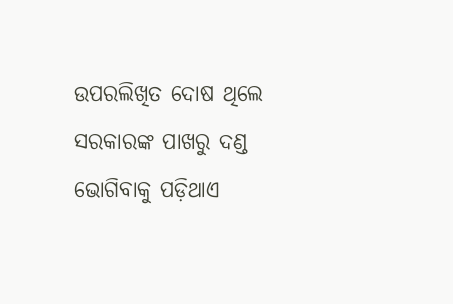ଉପରଲିଖିତ ଦୋଷ ଥିଲେ ସରକାରଙ୍କ ପାଖରୁ ଦଣ୍ଡ ଭୋଗିବାକୁ ପଡ଼ିଥାଏ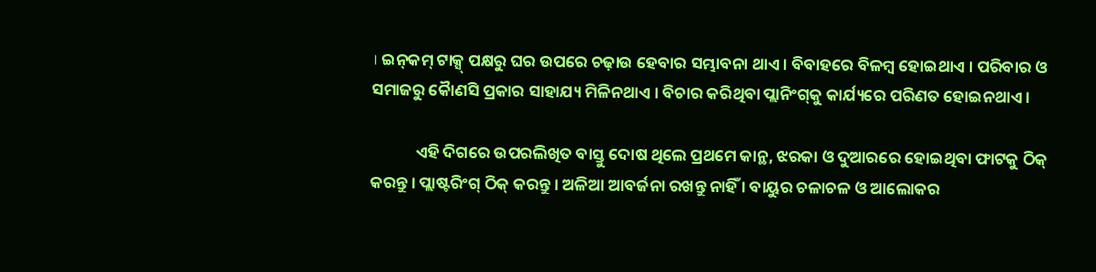। ଇନ୍‌କମ୍ ଟାକ୍ସ୍ ପକ୍ଷରୁ ଘର ଉପରେ ଚଢ଼ାଉ ହେବାର ସମ୍ଭାବନା ଥାଏ । ବିବାହରେ ବିଳମ୍ବ ହୋଇଥାଏ । ପରିବାର ଓ ସମାଜରୁ କୈାଣସି ପ୍ରକାର ସାହାଯ୍ୟ ମିଳିନଥାଏ । ବିଚାର କରିଥିବା ପ୍ଲାନିଂଗ୍‌କୁ କାର୍ଯ୍ୟରେ ପରିଣତ ହୋଇନଥାଏ ।

            ଏହି ଦିଗରେ ଉପରଲିଖିତ ବାସ୍ତୁ ଦୋଷ ଥିଲେ ପ୍ରଥମେ କାନ୍ଥ, ଝରକା ଓ ଦୁଆରରେ ହୋଇଥିବା ଫାଟକୁ ଠିକ୍ କରନ୍ତୁ । ପ୍ଲାଷ୍ଟରିଂଗ୍ ଠିକ୍ କରନ୍ତୁ । ଅଳିଆ ଆବର୍ଜନା ରଖନ୍ତୁ ନାହିଁ । ବାୟୁର ଚଳାଚଳ ଓ ଆଲୋକର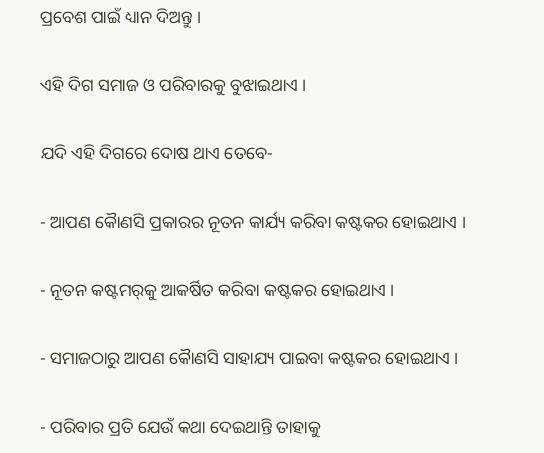ପ୍ରବେଶ ପାଇଁ ଧ୍ୟାନ ଦିଅନ୍ତୁ ।

ଏହି ଦିଗ ସମାଜ ଓ ପରିବାରକୁ ବୁଝାଇଥାଏ ।

ଯଦି ଏହି ଦିଗରେ ଦୋଷ ଥାଏ ତେବେ-

- ଆପଣ କୈାଣସି ପ୍ରକାରର ନୂତନ କାର୍ଯ୍ୟ କରିବା କଷ୍ଟକର ହୋଇଥାଏ ।

- ନୂତନ କଷ୍ଟମର୍‌କୁ ଆକର୍ଷିତ କରିବା କଷ୍ଟକର ହୋଇଥାଏ ।

- ସମାଜଠାରୁ ଆପଣ କୈାଣସି ସାହାଯ୍ୟ ପାଇବା କଷ୍ଟକର ହୋଇଥାଏ ।

- ପରିବାର ପ୍ରତି ଯେଉଁ କଥା ଦେଇଥାନ୍ତି ତାହାକୁ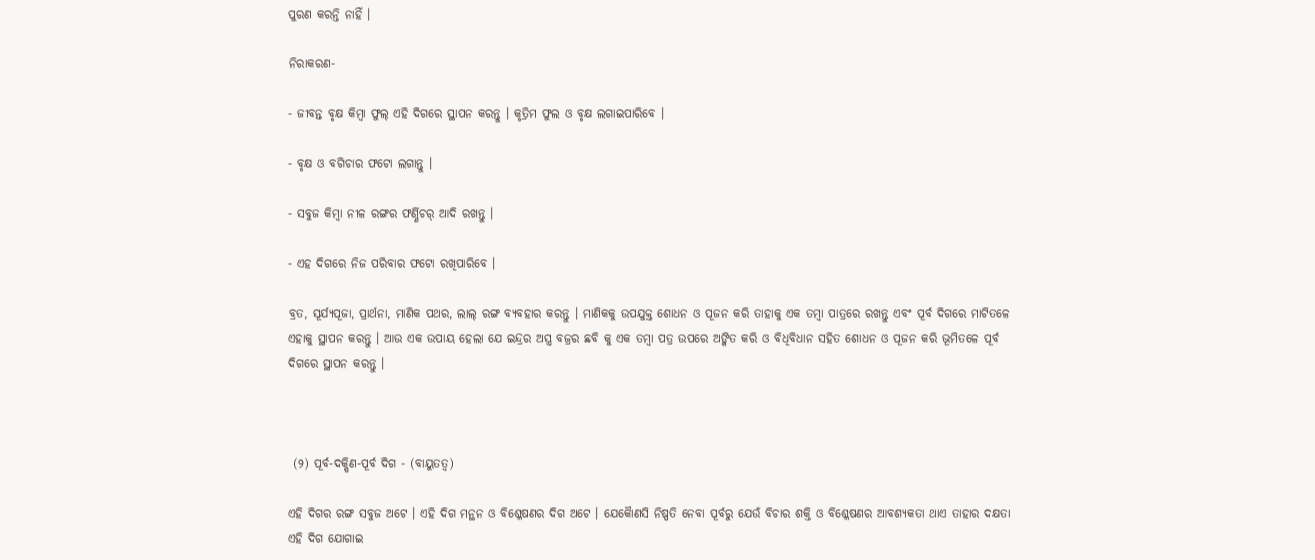ପୁରଣ କରନ୍ତି ନାହିଁ ।

ନିରାକରଣ-

- ଜୀବନ୍ତ ବୃକ୍ଷ କିମ୍ବା ଫୁଲ୍ ଏହି ଦିଗରେ ସ୍ଥାପନ କରନ୍ତୁ । କୃତ୍ରିମ ଫୁଲ ଓ ବୃକ୍ଷ ଲଗାଇପାରିବେ ।

- ବୃକ୍ଷ ଓ ବଗିଚାର ଫଟୋ ଲଗାନ୍ତୁ ।

- ସବୁଜ କିମ୍ବା ନୀଳ ରଙ୍ଗର ଫର୍ଣ୍ଣିଚର୍ ଆଦି ରଖନ୍ତୁ ।

- ଏହ ଦିଗରେ ନିଜ ପରିବାର ଫଟୋ ରଖିପାରିବେ ।

ବ୍ରତ, ସୂର୍ଯ୍ୟପୂଜା, ପ୍ରାର୍ଥନା, ମାଣିକ ପଥର, ଲାଲ୍ ରଙ୍ଗ ବ୍ୟବହାର କରନ୍ତୁ । ମାଣିକକୁ ଉପଯୁକ୍ତ ଶୋଧନ ଓ ପୂଜନ କରି ତାହାକୁ ଏକ ତମ୍ବା ପାତ୍ରରେ ରଖନ୍ତୁ ଏବଂ ପୂର୍ବ ଦିଗରେ ମାଟିତଳେ ଏହାକୁ ସ୍ଥାପନ କରନ୍ତୁ । ଆଉ ଏକ ଉପାୟ ହେଲା ଯେ ଇନ୍ଦ୍ରର ଅସ୍ତ୍ର ବଜ୍ରର ଛବି କୁ ଏକ ତମ୍ବା ପତ୍ର ଉପରେ ଅଙ୍କିତ କରି ଓ ବିଧିବିଧାନ ସହିତ ଶୋଧନ ଓ ପୂଜନ କରି ଭୂମିତଳେ ପୂର୍ବ ଦିଗରେ ସ୍ଥାପନ କରନ୍ତୁ ।



 (୨) ପୂର୍ବ-ଦକ୍ଷିଣ-ପୂର୍ବ ଦିଗ - (ବାୟୁତତ୍ୱ)

ଏହି ଦିଗର ରଙ୍ଗ ସବୁଜ ଅଟେ । ଏହି ଦିଗ ମନ୍ଥନ ଓ ବିଶ୍ଳେଷଣର ଦିଗ ଅଟେ । ଯେକୈାଣସି ନିଷ୍ପତି ନେବା ପୂର୍ବରୁ ଯେଉଁ ବିଚାର ଶକ୍ତି ଓ ବିଶ୍ଳେଷଣର ଆବଶ୍ୟକତା ଥାଏ ତାହାର ଦକ୍ଷତା ଏହି ଦିଗ ଯୋଗାଇ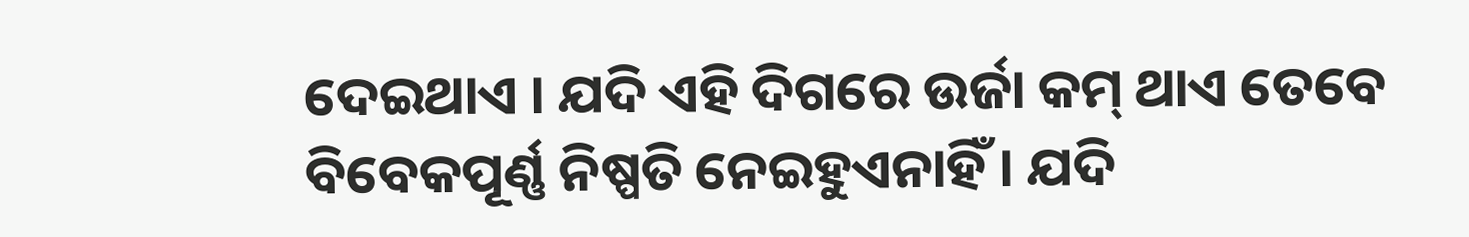ଦେଇଥାଏ । ଯଦି ଏହି ଦିଗରେ ଉର୍ଜା କମ୍ ଥାଏ ତେବେ ବିବେକପୂର୍ଣ୍ଣ ନିଷ୍ପତି ନେଇହୁଏନାହିଁ । ଯଦି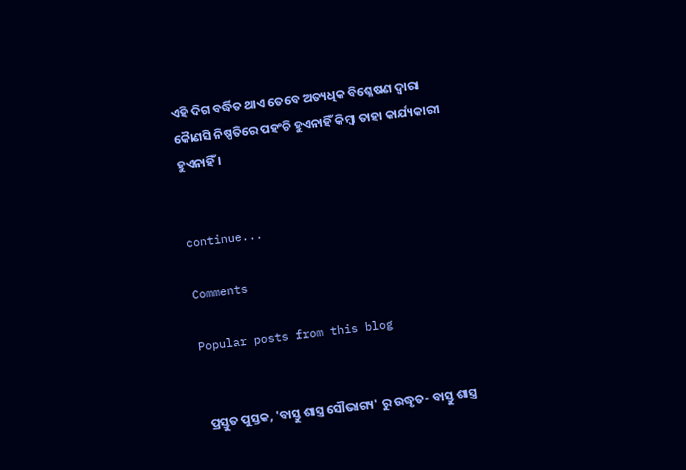ଏହି ଦିଗ ବର୍ଦ୍ଧିତ ଥାଏ ତେବେ ଅତ୍ୟଧିକ ବିଶ୍ଳେଷଣ ଦ୍ୱାରା କୈାଣସି ନିଷ୍ପତିରେ ପହଂଚି ହୁଏନାହିଁ କିମ୍ବା ତାହା କାର୍ଯ୍ୟକାରୀ ହୁଏନାହିଁ ।


continue...

Comments

Popular posts from this blog


 ପ୍ରସ୍ତୁତ ପୁସ୍ତକ, 'ବାସ୍ତୁ ଶାସ୍ତ୍ର ସୌଭାଗ୍ୟ' ରୁ ଉଦ୍ଧୃତ- ବାସ୍ତୁ ଶାସ୍ତ୍ର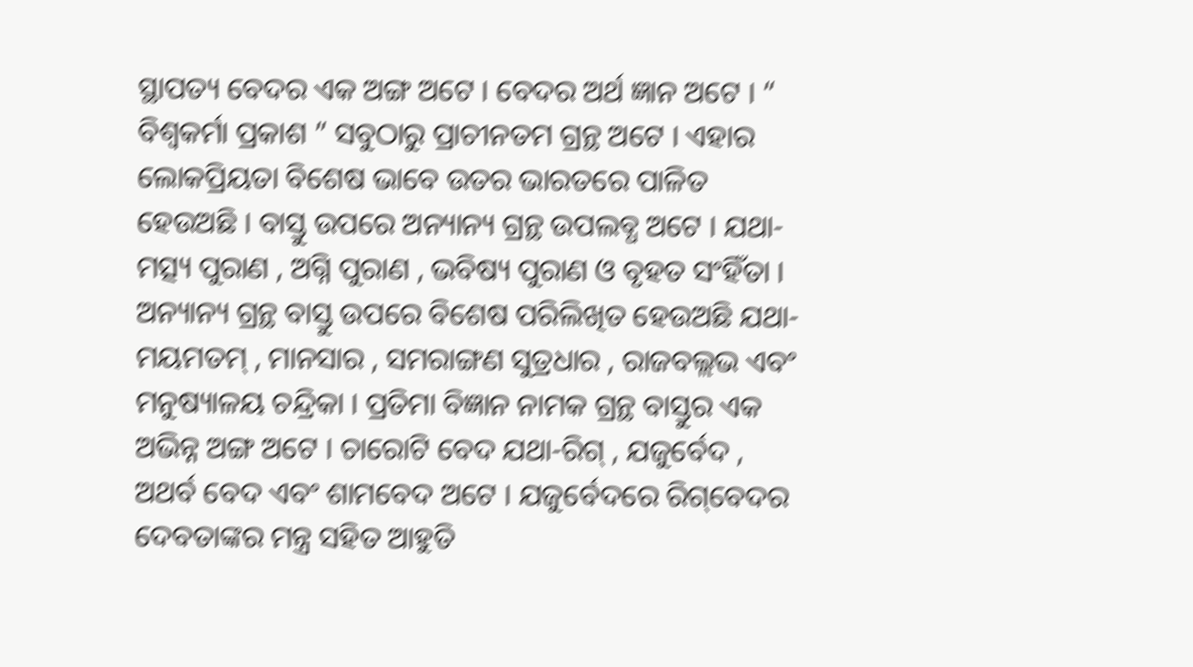ସ୍ଥାପତ୍ୟ ବେଦର ଏକ ଅଙ୍ଗ ଅଟେ । ବେଦର ଅର୍ଥ ଜ୍ଞାନ ଅଟେ । “ ବିଶ୍ୱକର୍ମା ପ୍ରକାଶ ” ସବୁଠାରୁ ପ୍ରାଚୀନତମ ଗ୍ରନ୍ଥ ଅଟେ । ଏହାର ଲୋକପ୍ରିୟତା ବିଶେଷ ଭାବେ ଉତର ଭାରତରେ ପାଳିତ ହେଉଅଛି । ବାସ୍ତୁ ଉପରେ ଅନ୍ୟାନ୍ୟ ଗ୍ରନ୍ଥ ଉପଲବ୍ଧ ଅଟେ । ଯଥା-ମତ୍ସ୍ୟ ପୁରାଣ , ଅଗ୍ନି ପୁରାଣ , ଭବିଷ୍ୟ ପୁରାଣ ଓ ବୃହତ ସଂହିଁତା । ଅନ୍ୟାନ୍ୟ ଗ୍ରନ୍ଥ ବାସ୍ତୁ ଉପରେ ବିଶେଷ ପରିଲିଖିତ ହେଉଅଛି ଯଥା-ମୟମତମ୍‌ , ମାନସାର , ସମରାଙ୍ଗଣ ସୁତ୍ରଧାର , ରାଜବଲ୍ଲଭ ଏବଂ ମନୁଷ୍ୟାଳୟ ଚନ୍ଦ୍ରିକା । ପ୍ରତିମା ବିଜ୍ଞାନ ନାମକ ଗ୍ରନ୍ଥ ବାସ୍ତୁର ଏକ ଅଭିନ୍ନ ଅଙ୍ଗ ଅଟେ । ଚାରୋଟି ବେଦ ଯଥା-ରିଗ୍‌ , ଯଜୁର୍ବେଦ , ଅଥର୍ବ ବେଦ ଏବଂ ଶାମବେଦ ଅଟେ । ଯଜୁର୍ବେଦରେ ରିଗ୍‌ବେଦର ଦେବତାଙ୍କର ମନ୍ତ୍ର ସହିତ ଆହୁତି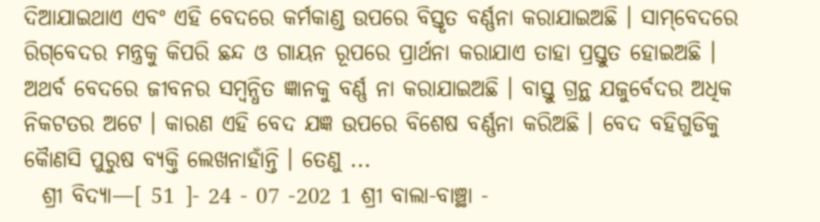ଦିଆଯାଇଥାଏ ଏବଂ ଏହି ବେଦରେ କର୍ମକାଣ୍ଡ ଉପରେ ବିସ୍ତୃତ ବର୍ଣ୍ଣନା କରାଯାଇଅଛି । ସାମ୍‌ବେଦରେ ରିଗ୍‌ବେଦର ମନ୍ତ୍ରକୁ କିପରି ଛନ୍ଦ ଓ ଗାୟନ ରୂପରେ ପ୍ରାର୍ଥନା କରାଯାଏ ତାହା ପ୍ରସ୍ତୁତ ହୋଇଅଛି । ଅଥର୍ବ ବେଦରେ ଜୀବନର ସମ୍ବନ୍ଧିତ ଜ୍ଞାନକୁ ବର୍ଣ୍ଣ ନା କରାଯାଇଅଛି । ବାସ୍ତୁ ଗ୍ରନ୍ଥ ଯଜୁର୍ବେଦର ଅଧିକ ନିକଟତର ଅଟେ । କାରଣ ଏହି ବେଦ ଯଜ୍ଞ ଉପରେ ବିଶେଷ ବର୍ଣ୍ଣନା କରିଅଛି । ବେଦ ବହିଗୁଡିକୁ କୈାଣସି ପୁରୁଷ ବ୍ୟକ୍ତି ଲେଖନାହାଁନ୍ତି । ତେଣୁ ...
  ଶ୍ରୀ ବିଦ୍ୟା—[ 51 ]- 24 - 07 -202 1 ଶ୍ରୀ ବାଲା-ବାଞ୍ଛା -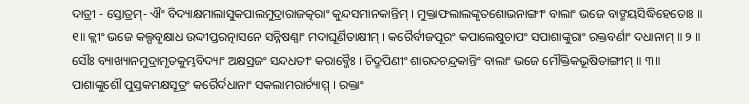ଦାତ୍ରୀ - ସ୍ତୋତ୍ରମ୍- ଐଂ ବିଦ୍ୟାକ୍ଷମାଲାସୁକପାଲମୁଦ୍ରାରାଜତ୍କରାଂ କୁନ୍ଦସମାନକାନ୍ତିମ୍ । ମୁକ୍ତାଫଲାଲଙ୍କୃତଶୋଭନାଙ୍ଗୀଂ ବାଲାଂ ଭଜେ ବାଙ୍ମୟସିଦ୍ଧିହେତୋଃ ॥ ୧॥ କ୍ଲୀଂ ଭଜେ କଲ୍ପବୃକ୍ଷାଧ ଉଦ୍ଦୀପ୍ତରତ୍ନାସନେ ସନ୍ନିଷଣ୍ଣାଂ ମଦାଘୂର୍ଣିତାକ୍ଷୀମ୍ । କରୈର୍ବୀଜପୂରଂ କପାଲେଷୁଚାପଂ ସପାଶାଙ୍କୁରାଂ ରକ୍ତବର୍ଣାଂ ଦଧାନାମ୍ ॥ ୨ ॥ ସୌଃ ବ୍ୟାଖ୍ୟାନମୁଦ୍ରାମୃତକୁମ୍ଭବିଦ୍ୟାଂ ଅକ୍ଷସ୍ରଜଂ ସନ୍ଦଧତୀଂ କରାବ୍ଜୈଃ । ଚିଦ୍ରୂପିଣୀଂ ଶାରଦଚନ୍ଦ୍ରକାନ୍ତିଂ ବାଲାଂ ଭଜେ ମୌକ୍ତିକଭୂଷିତାଙ୍ଗୀମ୍ ॥ ୩॥ ପାଶାଙ୍କୁଶୌ ପୁସ୍ତକମକ୍ଷସୂତ୍ରଂ କରୈର୍ଦଧାନାଂ ସକଲାମରାର୍ଚ୍ୟାମ୍ମ୍ । ରକ୍ତାଂ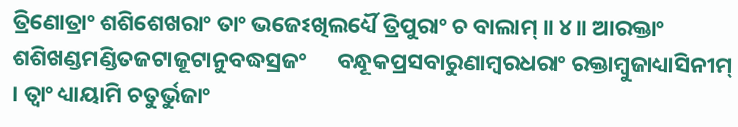ତ୍ରିଣୋତ୍ରାଂ ଶଶିଶେଖରାଂ ତାଂ ଭଜେଽଖିଲର୍ଧ୍ୟୈ ତ୍ରିପୁରାଂ ଚ ବାଲାମ୍ ॥ ୪॥ ଆରକ୍ତାଂ ଶଶିଖଣ୍ଡମଣ୍ଡିତଜଟାଜୂଟାନୁବଦ୍ଧସ୍ରଜଂ      ବନ୍ଧୂକପ୍ରସବାରୁଣାମ୍ବରଧରାଂ ରକ୍ତାମ୍ବୁଜାଧ୍ୟାସିନୀମ୍ । ତ୍ୱାଂ ଧ୍ୟାୟାମି ଚତୁର୍ଭୁଜାଂ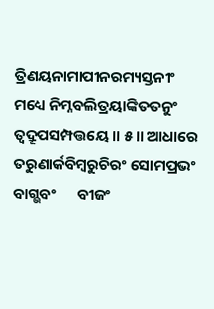ତ୍ରିଣୟନାମାପୀନରମ୍ୟସ୍ତନୀଂ      ମଧ୍ୟେ ନିମ୍ନବଲିତ୍ରୟାଙ୍କିତତନୁଂ ତ୍ୱଦ୍ରୂପସମ୍ପତ୍ତୟେ ॥ ୫॥ ଆଧାରେ ତରୁଣାର୍କବିମ୍ବରୁଚିରଂ ସୋମପ୍ରଭଂ ବାଗ୍ଭବଂ      ବୀଜଂ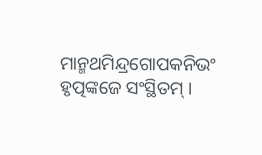ମାନ୍ମଥମିନ୍ଦ୍ରଗୋପକନିଭଂ ହୃତ୍ପଙ୍କଜେ ସଂସ୍ଥିତମ୍ ।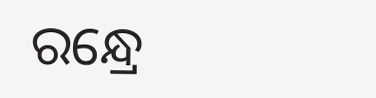ରନ୍ଧ୍ରେ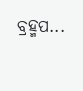ବ୍ରହ୍ମପ...